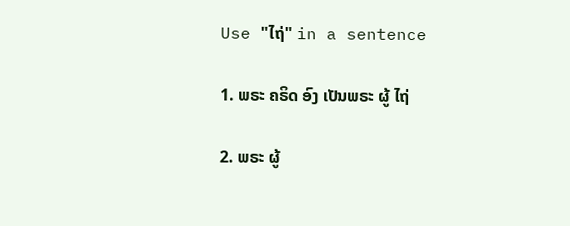Use "ໄຖ່" in a sentence

1. ພຣະ ຄຣິດ ອົງ ເປັນພຣະ ຜູ້ ໄຖ່

2. ພຣະ ຜູ້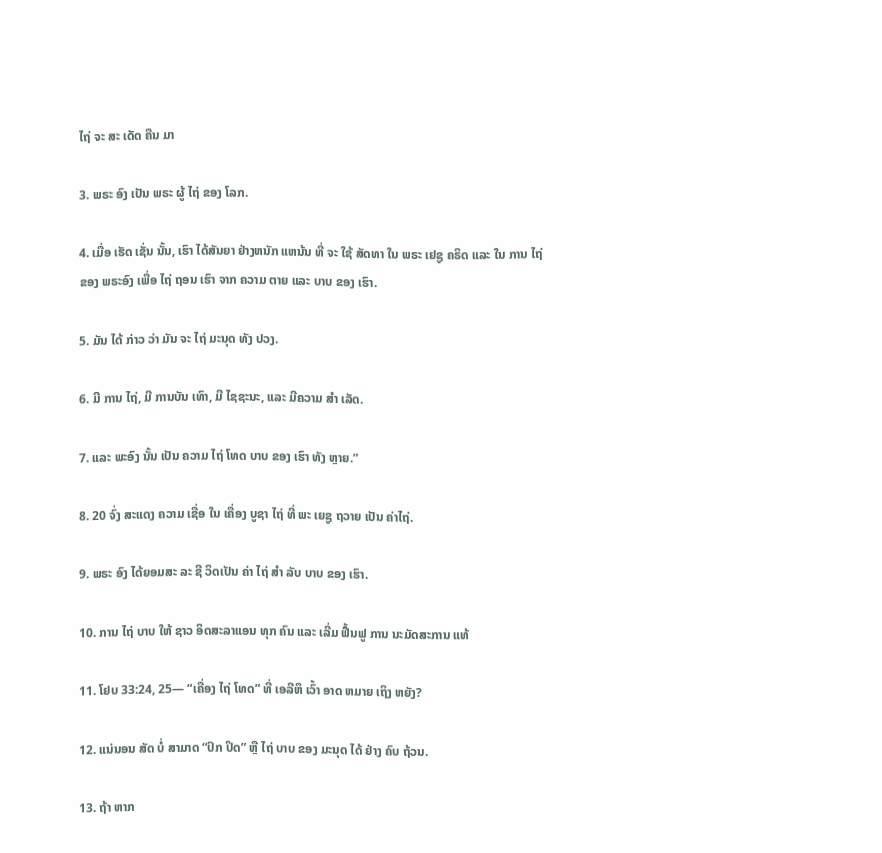ໄຖ່ ຈະ ສະ ເດັດ ຄືນ ມາ

3. ພຣະ ອົງ ເປັນ ພຣະ ຜູ້ ໄຖ່ ຂອງ ໂລກ.

4. ເມື່ອ ເຮັດ ເຊັ່ນ ນັ້ນ, ເຮົາ ໄດ້ສັນຍາ ຢ່າງຫນັກ ແຫນ້ນ ທີ່ ຈະ ໃຊ້ ສັດທາ ໃນ ພຣະ ເຢຊູ ຄຣິດ ແລະ ໃນ ການ ໄຖ່ ຂອງ ພຣະອົງ ເພື່ອ ໄຖ່ ຖອນ ເຮົາ ຈາກ ຄວາມ ຕາຍ ແລະ ບາບ ຂອງ ເຮົາ.

5. ມັນ ໄດ້ ກ່າວ ວ່າ ມັນ ຈະ ໄຖ່ ມະນຸດ ທັງ ປວງ.

6. ມີ ການ ໄຖ່, ມີ ການບັນ ເທົາ, ມີ ໄຊຊະນະ, ແລະ ມີຄວາມ ສໍາ ເລັດ.

7. ແລະ ພະອົງ ນັ້ນ ເປັນ ຄວາມ ໄຖ່ ໂທດ ບາບ ຂອງ ເຮົາ ທັງ ຫຼາຍ.”

8. 20 ຈົ່ງ ສະແດງ ຄວາມ ເຊື່ອ ໃນ ເຄື່ອງ ບູຊາ ໄຖ່ ທີ່ ພະ ເຍຊູ ຖວາຍ ເປັນ ຄ່າໄຖ່.

9. ພຣະ ອົງ ໄດ້ຍອມສະ ລະ ຊີ ວິດເປັນ ຄ່າ ໄຖ່ ສໍາ ລັບ ບາບ ຂອງ ເຮົາ.

10. ການ ໄຖ່ ບາບ ໃຫ້ ຊາວ ອິດສະລາແອນ ທຸກ ຄົນ ແລະ ເລີ່ມ ຟື້ນຟູ ການ ນະມັດສະການ ແທ້

11. ໂຢບ 33:24, 25— “ເຄື່ອງ ໄຖ່ ໂທດ” ທີ່ ເອລີຫຶ ເວົ້າ ອາດ ຫມາຍ ເຖິງ ຫຍັງ?

12. ແນ່ນອນ ສັດ ບໍ່ ສາມາດ “ປົກ ປິດ” ຫຼື ໄຖ່ ບາບ ຂອງ ມະນຸດ ໄດ້ ຢ່າງ ຄົບ ຖ້ວນ.

13. ຖ້າ ຫາກ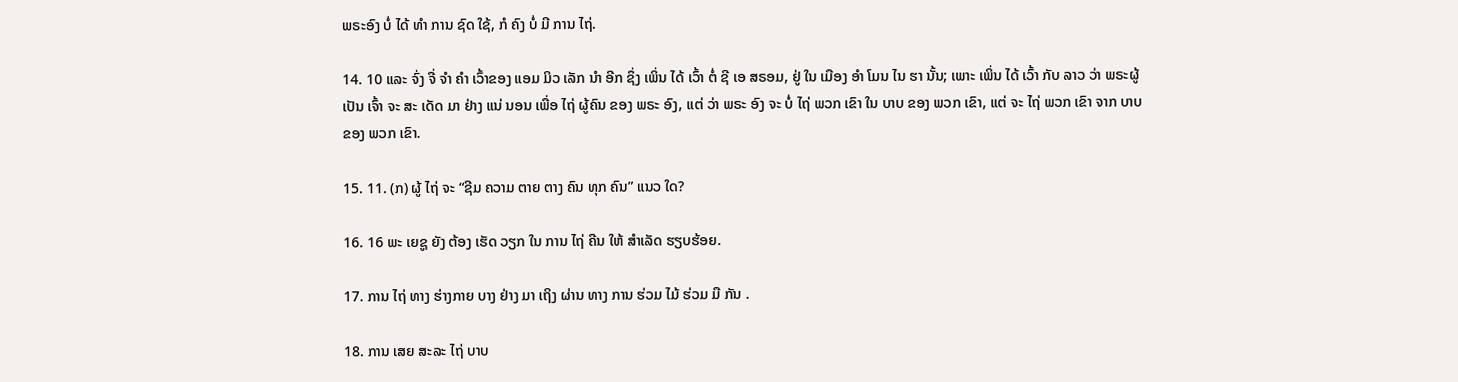ພຣະອົງ ບໍ່ ໄດ້ ທໍາ ການ ຊົດ ໃຊ້, ກໍ ຄົງ ບໍ່ ມີ ການ ໄຖ່.

14. 10 ແລະ ຈົ່ງ ຈື່ ຈໍາ ຄໍາ ເວົ້າຂອງ ແອມ ມິວ ເລັກ ນໍາ ອີກ ຊຶ່ງ ເພິ່ນ ໄດ້ ເວົ້າ ຕໍ່ ຊີ ເອ ສຣອມ, ຢູ່ ໃນ ເມືອງ ອໍາ ໂມນ ໄນ ຮາ ນັ້ນ; ເພາະ ເພິ່ນ ໄດ້ ເວົ້າ ກັບ ລາວ ວ່າ ພຣະຜູ້ ເປັນ ເຈົ້າ ຈະ ສະ ເດັດ ມາ ຢ່າງ ແນ່ ນອນ ເພື່ອ ໄຖ່ ຜູ້ຄົນ ຂອງ ພຣະ ອົງ, ແຕ່ ວ່າ ພຣະ ອົງ ຈະ ບໍ່ ໄຖ່ ພວກ ເຂົາ ໃນ ບາບ ຂອງ ພວກ ເຂົາ, ແຕ່ ຈະ ໄຖ່ ພວກ ເຂົາ ຈາກ ບາບ ຂອງ ພວກ ເຂົາ.

15. 11. (ກ) ຜູ້ ໄຖ່ ຈະ “ຊີມ ຄວາມ ຕາຍ ຕາງ ຄົນ ທຸກ ຄົນ” ແນວ ໃດ?

16. 16 ພະ ເຍຊູ ຍັງ ຕ້ອງ ເຮັດ ວຽກ ໃນ ການ ໄຖ່ ຄືນ ໃຫ້ ສໍາເລັດ ຮຽບຮ້ອຍ.

17. ການ ໄຖ່ ທາງ ຮ່າງກາຍ ບາງ ຢ່າງ ມາ ເຖິງ ຜ່ານ ທາງ ການ ຮ່ວມ ໄມ້ ຮ່ວມ ມື ກັນ .

18. ການ ເສຍ ສະລະ ໄຖ່ ບາບ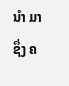ນໍາ ມາ ຊຶ່ງ ຄ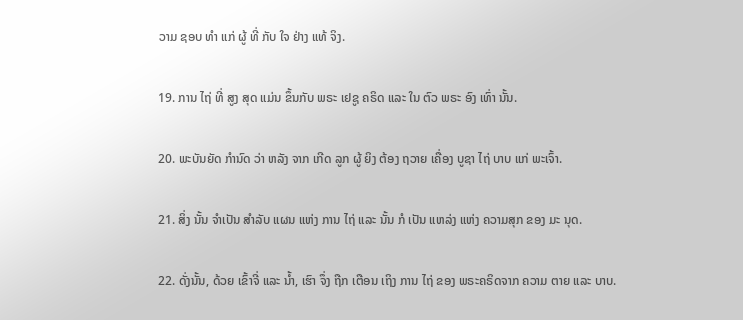ວາມ ຊອບ ທໍາ ແກ່ ຜູ້ ທີ່ ກັບ ໃຈ ຢ່າງ ແທ້ ຈິງ.

19. ການ ໄຖ່ ທີ່ ສູງ ສຸດ ແມ່ນ ຂຶ້ນກັບ ພຣະ ເຢຊູ ຄຣິດ ແລະ ໃນ ຕົວ ພຣະ ອົງ ເທົ່າ ນັ້ນ.

20. ພະບັນຍັດ ກໍານົດ ວ່າ ຫລັງ ຈາກ ເກີດ ລູກ ຜູ້ ຍິງ ຕ້ອງ ຖວາຍ ເຄື່ອງ ບູຊາ ໄຖ່ ບາບ ແກ່ ພະເຈົ້າ.

21. ສິ່ງ ນັ້ນ ຈໍາເປັນ ສໍາລັບ ແຜນ ແຫ່ງ ການ ໄຖ່ ແລະ ນັ້ນ ກໍ ເປັນ ແຫລ່ງ ແຫ່ງ ຄວາມສຸກ ຂອງ ມະ ນຸດ.

22. ດັ່ງນັ້ນ, ດ້ວຍ ເຂົ້າຈີ່ ແລະ ນ້ຳ, ເຮົາ ຈຶ່ງ ຖືກ ເຕືອນ ເຖິງ ການ ໄຖ່ ຂອງ ພຣະຄຣິດຈາກ ຄວາມ ຕາຍ ແລະ ບາບ.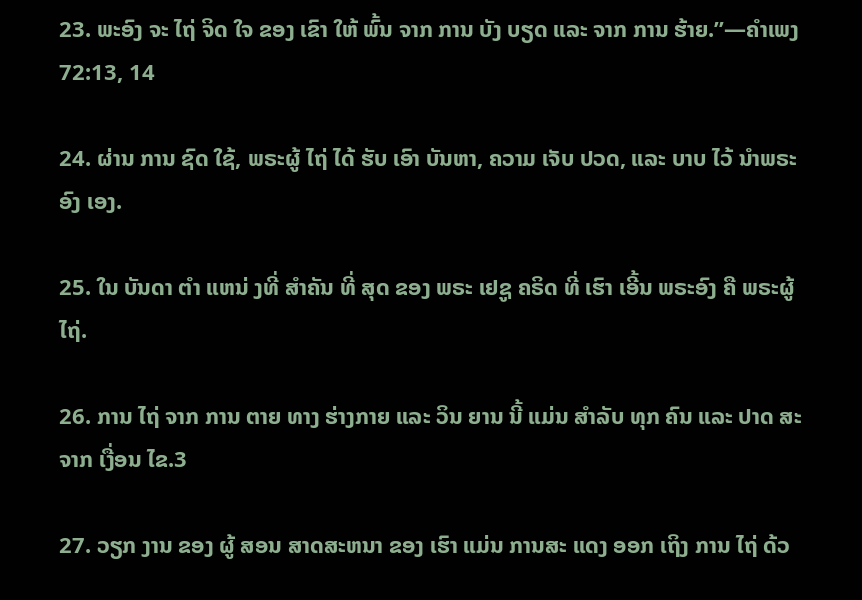23. ພະອົງ ຈະ ໄຖ່ ຈິດ ໃຈ ຂອງ ເຂົາ ໃຫ້ ພົ້ນ ຈາກ ການ ບັງ ບຽດ ແລະ ຈາກ ການ ຮ້າຍ.”—ຄໍາເພງ 72:13, 14

24. ຜ່ານ ການ ຊົດ ໃຊ້, ພຣະຜູ້ ໄຖ່ ໄດ້ ຮັບ ເອົາ ບັນຫາ, ຄວາມ ເຈັບ ປວດ, ແລະ ບາບ ໄວ້ ນໍາພຣະອົງ ເອງ.

25. ໃນ ບັນດາ ຕໍາ ແຫນ່ ງທີ່ ສໍາຄັນ ທີ່ ສຸດ ຂອງ ພຣະ ເຢຊູ ຄຣິດ ທີ່ ເຮົາ ເອີ້ນ ພຣະອົງ ຄື ພຣະຜູ້ ໄຖ່.

26. ການ ໄຖ່ ຈາກ ການ ຕາຍ ທາງ ຮ່າງກາຍ ແລະ ວິນ ຍານ ນີ້ ແມ່ນ ສໍາລັບ ທຸກ ຄົນ ແລະ ປາດ ສະ ຈາກ ເງື່ອນ ໄຂ.3

27. ວຽກ ງານ ຂອງ ຜູ້ ສອນ ສາດສະຫນາ ຂອງ ເຮົາ ແມ່ນ ການສະ ແດງ ອອກ ເຖິງ ການ ໄຖ່ ດ້ວ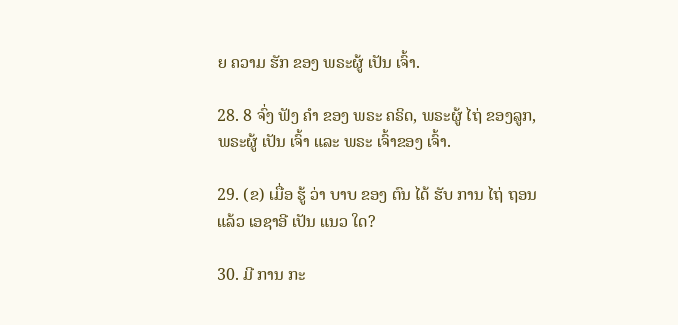ຍ ຄວາມ ຮັກ ຂອງ ພຣະຜູ້ ເປັນ ເຈົ້າ.

28. 8 ຈົ່ງ ຟັງ ຄໍາ ຂອງ ພຣະ ຄຣິດ, ພຣະຜູ້ ໄຖ່ ຂອງລູກ, ພຣະຜູ້ ເປັນ ເຈົ້າ ແລະ ພຣະ ເຈົ້າຂອງ ເຈົ້າ.

29. (ຂ) ເມື່ອ ຮູ້ ວ່າ ບາບ ຂອງ ຕົນ ໄດ້ ຮັບ ການ ໄຖ່ ຖອນ ແລ້ວ ເອຊາອີ ເປັນ ແນວ ໃດ?

30. ມີ ການ ກະ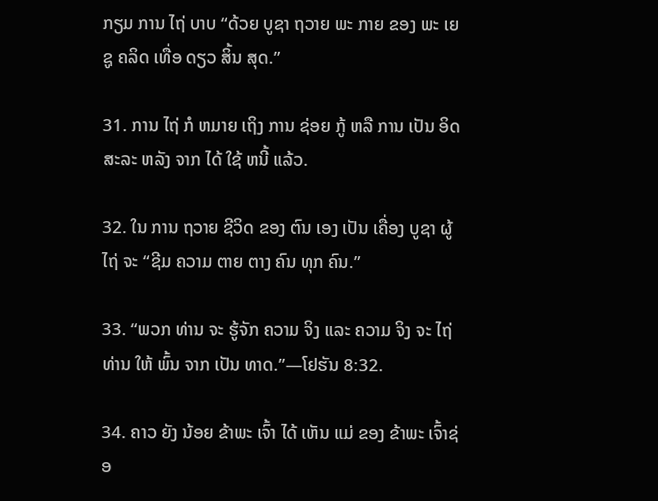ກຽມ ການ ໄຖ່ ບາບ “ດ້ວຍ ບູຊາ ຖວາຍ ພະ ກາຍ ຂອງ ພະ ເຍຊູ ຄລິດ ເທື່ອ ດຽວ ສິ້ນ ສຸດ.”

31. ການ ໄຖ່ ກໍ ຫມາຍ ເຖິງ ການ ຊ່ອຍ ກູ້ ຫລື ການ ເປັນ ອິດ ສະລະ ຫລັງ ຈາກ ໄດ້ ໃຊ້ ຫນີ້ ແລ້ວ.

32. ໃນ ການ ຖວາຍ ຊີວິດ ຂອງ ຕົນ ເອງ ເປັນ ເຄື່ອງ ບູຊາ ຜູ້ ໄຖ່ ຈະ “ຊີມ ຄວາມ ຕາຍ ຕາງ ຄົນ ທຸກ ຄົນ.”

33. “ພວກ ທ່ານ ຈະ ຮູ້ຈັກ ຄວາມ ຈິງ ແລະ ຄວາມ ຈິງ ຈະ ໄຖ່ ທ່ານ ໃຫ້ ພົ້ນ ຈາກ ເປັນ ທາດ.”—ໂຢຮັນ 8:32.

34. ຄາວ ຍັງ ນ້ອຍ ຂ້າພະ ເຈົ້າ ໄດ້ ເຫັນ ແມ່ ຂອງ ຂ້າພະ ເຈົ້າຊ່ອ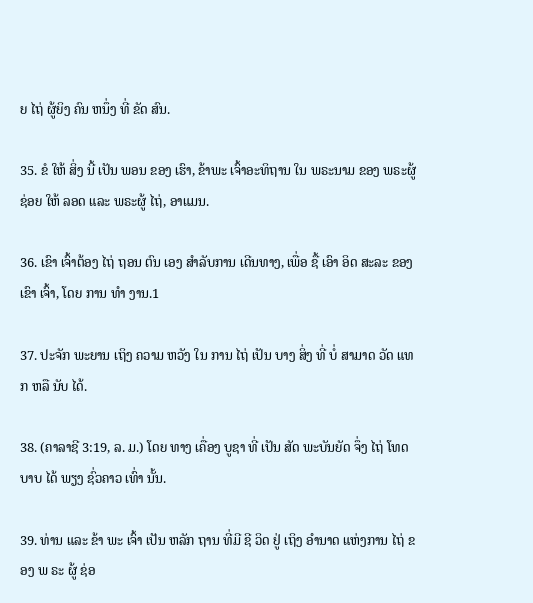ຍ ໄຖ່ ຜູ້ຍິງ ຄົນ ຫນຶ່ງ ທີ່ ຂັດ ສົນ.

35. ຂໍ ໃຫ້ ສິ່ງ ນີ້ ເປັນ ພອນ ຂອງ ເຮົາ, ຂ້າພະ ເຈົ້າອະທິຖານ ໃນ ພຣະນາມ ຂອງ ພຣະຜູ້ ຊ່ອຍ ໃຫ້ ລອດ ແລະ ພຣະຜູ້ ໄຖ່, ອາແມນ.

36. ເຂົາ ເຈົ້າຕ້ອງ ໄຖ່ ຖອນ ຕົນ ເອງ ສໍາລັບການ ເດີນທາງ, ເພື່ອ ຊື້ ເອົາ ອິດ ສະລະ ຂອງ ເຂົາ ເຈົ້າ, ໂດຍ ການ ທໍາ ງານ.1

37. ປະຈັກ ພະຍານ ເຖິງ ຄວາມ ຫວັງ ໃນ ການ ໄຖ່ ເປັນ ບາງ ສິ່ງ ທີ່ ບໍ່ ສາມາດ ວັດ ແທກ ຫລື ນັບ ໄດ້.

38. (ຄາລາຊີ 3:19, ລ. ມ.) ໂດຍ ທາງ ເຄື່ອງ ບູຊາ ທີ່ ເປັນ ສັດ ພະບັນຍັດ ຈຶ່ງ ໄຖ່ ໂທດ ບາບ ໄດ້ ພຽງ ຊົ່ວຄາວ ເທົ່າ ນັ້ນ.

39. ທ່ານ ແລະ ຂ້າ ພະ ເຈົ້າ ເປັນ ຫລັກ ຖານ ທີ່ມີ ຊີ ວິດ ຢູ່ ເຖິງ ອໍານາດ ແຫ່ງການ ໄຖ່ ຂອງ ພ ຣະ ຜູ້ ຊ່ອ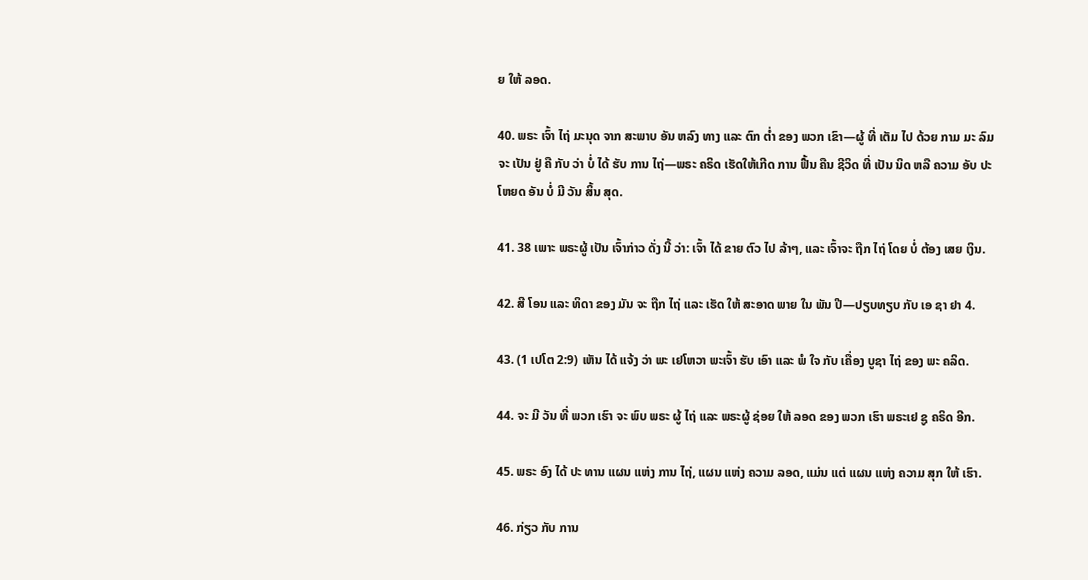ຍ ໃຫ້ ລອດ.

40. ພຣະ ເຈົ້າ ໄຖ່ ມະນຸດ ຈາກ ສະພາບ ອັນ ຫລົງ ທາງ ແລະ ຕົກ ຕ່ຳ ຂອງ ພວກ ເຂົາ—ຜູ້ ທີ່ ເຕັມ ໄປ ດ້ວຍ ກາມ ມະ ລົມ ຈະ ເປັນ ຢູ່ ຄື ກັບ ວ່າ ບໍ່ ໄດ້ ຮັບ ການ ໄຖ່—ພຣະ ຄຣິດ ເຮັດໃຫ້ເກີດ ການ ຟື້ນ ຄືນ ຊີວິດ ທີ່ ເປັນ ນິດ ຫລື ຄວາມ ອັບ ປະ ໂຫຍດ ອັນ ບໍ່ ມີ ວັນ ສິ້ນ ສຸດ.

41. 38 ເພາະ ພຣະຜູ້ ເປັນ ເຈົ້າກ່າວ ດັ່ງ ນີ້ ວ່າ: ເຈົ້າ ໄດ້ ຂາຍ ຕົວ ໄປ ລ້າໆ, ແລະ ເຈົ້າຈະ ຖືກ ໄຖ່ ໂດຍ ບໍ່ ຕ້ອງ ເສຍ ເງິນ.

42. ສີ ໂອນ ແລະ ທິດາ ຂອງ ມັນ ຈະ ຖືກ ໄຖ່ ແລະ ເຮັດ ໃຫ້ ສະອາດ ພາຍ ໃນ ພັນ ປີ—ປຽບທຽບ ກັບ ເອ ຊາ ຢາ 4.

43. (1 ເປໂຕ 2:9) ເຫັນ ໄດ້ ແຈ້ງ ວ່າ ພະ ເຢໂຫວາ ພະເຈົ້າ ຮັບ ເອົາ ແລະ ພໍ ໃຈ ກັບ ເຄື່ອງ ບູຊາ ໄຖ່ ຂອງ ພະ ຄລິດ.

44. ຈະ ມີ ວັນ ທີ່ ພວກ ເຮົາ ຈະ ພົບ ພຣະ ຜູ້ ໄຖ່ ແລະ ພຣະຜູ້ ຊ່ອຍ ໃຫ້ ລອດ ຂອງ ພວກ ເຮົາ ພຣະເຢ ຊູ ຄຣິດ ອີກ.

45. ພຣະ ອົງ ໄດ້ ປະ ທານ ແຜນ ແຫ່ງ ການ ໄຖ່, ແຜນ ແຫ່ງ ຄວາມ ລອດ, ແມ່ນ ແຕ່ ແຜນ ແຫ່ງ ຄວາມ ສຸກ ໃຫ້ ເຮົາ.

46. ກ່ຽວ ກັບ ການ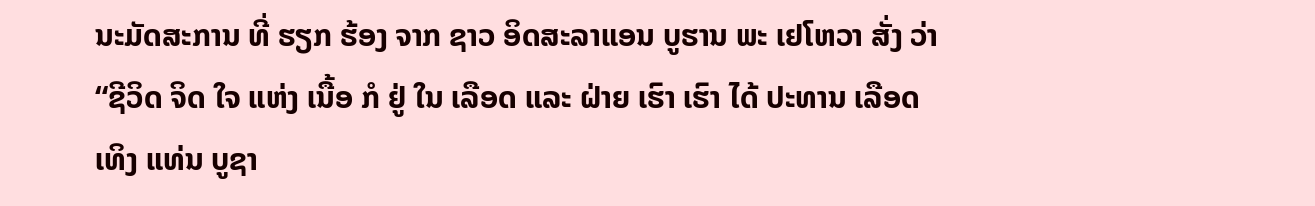ນະມັດສະການ ທີ່ ຮຽກ ຮ້ອງ ຈາກ ຊາວ ອິດສະລາແອນ ບູຮານ ພະ ເຢໂຫວາ ສັ່ງ ວ່າ “ຊີວິດ ຈິດ ໃຈ ແຫ່ງ ເນື້ອ ກໍ ຢູ່ ໃນ ເລືອດ ແລະ ຝ່າຍ ເຮົາ ເຮົາ ໄດ້ ປະທານ ເລືອດ ເທິງ ແທ່ນ ບູຊາ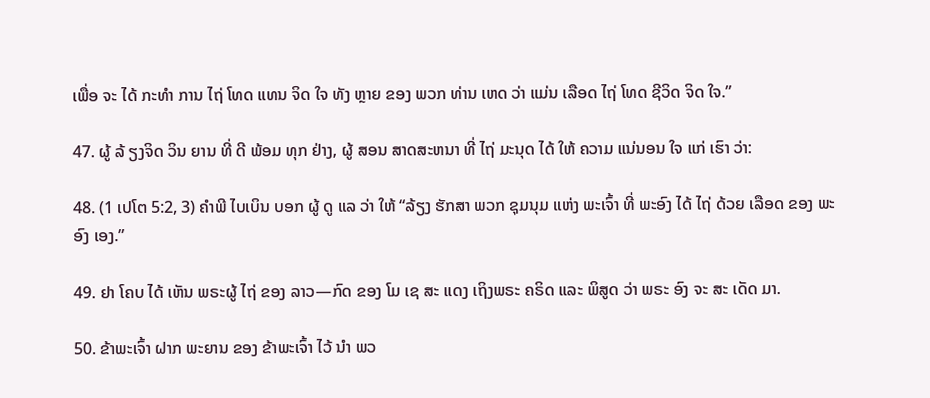ເພື່ອ ຈະ ໄດ້ ກະທໍາ ການ ໄຖ່ ໂທດ ແທນ ຈິດ ໃຈ ທັງ ຫຼາຍ ຂອງ ພວກ ທ່ານ ເຫດ ວ່າ ແມ່ນ ເລືອດ ໄຖ່ ໂທດ ຊີວິດ ຈິດ ໃຈ.”

47. ຜູ້ ລ້ ຽງຈິດ ວິນ ຍານ ທີ່ ດີ ພ້ອມ ທຸກ ຢ່າງ, ຜູ້ ສອນ ສາດສະຫນາ ທີ່ ໄຖ່ ມະນຸດ ໄດ້ ໃຫ້ ຄວາມ ແນ່ນອນ ໃຈ ແກ່ ເຮົາ ວ່າ:

48. (1 ເປໂຕ 5:2, 3) ຄໍາພີ ໄບເບິນ ບອກ ຜູ້ ດູ ແລ ວ່າ ໃຫ້ “ລ້ຽງ ຮັກສາ ພວກ ຊຸມນຸມ ແຫ່ງ ພະເຈົ້າ ທີ່ ພະອົງ ໄດ້ ໄຖ່ ດ້ວຍ ເລືອດ ຂອງ ພະອົງ ເອງ.”

49. ຢາ ໂຄບ ໄດ້ ເຫັນ ພຣະຜູ້ ໄຖ່ ຂອງ ລາວ—ກົດ ຂອງ ໂມ ເຊ ສະ ແດງ ເຖິງພຣະ ຄຣິດ ແລະ ພິສູດ ວ່າ ພຣະ ອົງ ຈະ ສະ ເດັດ ມາ.

50. ຂ້າພະເຈົ້າ ຝາກ ພະຍານ ຂອງ ຂ້າພະເຈົ້າ ໄວ້ ນໍາ ພວ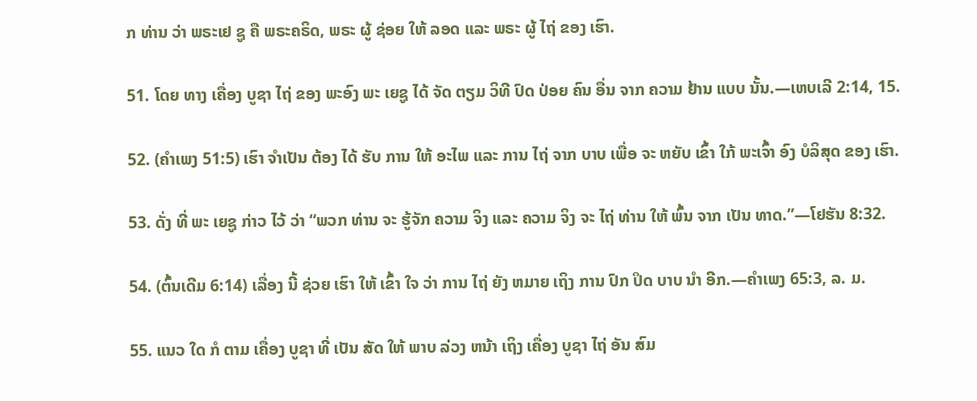ກ ທ່ານ ວ່າ ພຣະເຢ ຊູ ຄື ພຣະຄຣິດ, ພຣະ ຜູ້ ຊ່ອຍ ໃຫ້ ລອດ ແລະ ພຣະ ຜູ້ ໄຖ່ ຂອງ ເຮົາ.

51. ໂດຍ ທາງ ເຄື່ອງ ບູຊາ ໄຖ່ ຂອງ ພະອົງ ພະ ເຍຊູ ໄດ້ ຈັດ ຕຽມ ວິທີ ປົດ ປ່ອຍ ຄົນ ອື່ນ ຈາກ ຄວາມ ຢ້ານ ແບບ ນັ້ນ.—ເຫບເລີ 2:14, 15.

52. (ຄໍາເພງ 51:5) ເຮົາ ຈໍາເປັນ ຕ້ອງ ໄດ້ ຮັບ ການ ໃຫ້ ອະໄພ ແລະ ການ ໄຖ່ ຈາກ ບາບ ເພື່ອ ຈະ ຫຍັບ ເຂົ້າ ໃກ້ ພະເຈົ້າ ອົງ ບໍລິສຸດ ຂອງ ເຮົາ.

53. ດັ່ງ ທີ່ ພະ ເຍຊູ ກ່າວ ໄວ້ ວ່າ “ພວກ ທ່ານ ຈະ ຮູ້ຈັກ ຄວາມ ຈິງ ແລະ ຄວາມ ຈິງ ຈະ ໄຖ່ ທ່ານ ໃຫ້ ພົ້ນ ຈາກ ເປັນ ທາດ.”—ໂຢຮັນ 8:32.

54. (ຕົ້ນເດີມ 6:14) ເລື່ອງ ນີ້ ຊ່ວຍ ເຮົາ ໃຫ້ ເຂົ້າ ໃຈ ວ່າ ການ ໄຖ່ ຍັງ ຫມາຍ ເຖິງ ການ ປົກ ປິດ ບາບ ນໍາ ອີກ.—ຄໍາເພງ 65:3, ລ. ມ.

55. ແນວ ໃດ ກໍ ຕາມ ເຄື່ອງ ບູຊາ ທີ່ ເປັນ ສັດ ໃຫ້ ພາບ ລ່ວງ ຫນ້າ ເຖິງ ເຄື່ອງ ບູຊາ ໄຖ່ ອັນ ສົມ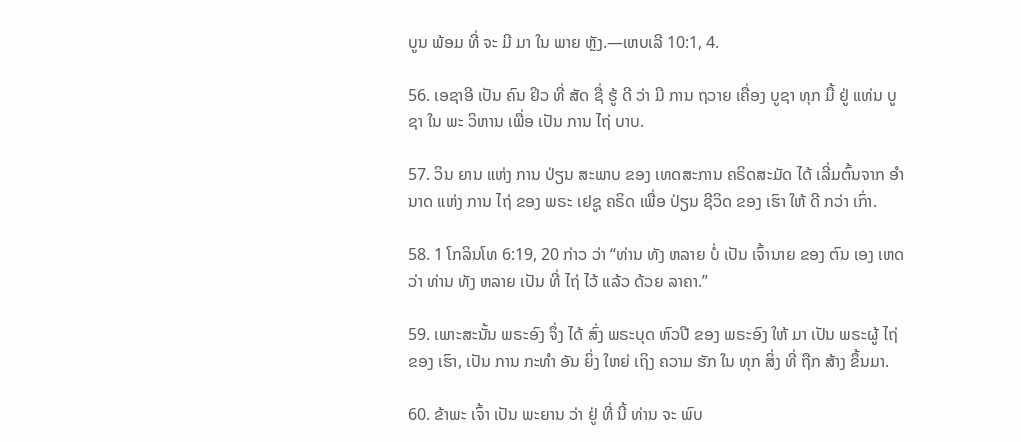ບູນ ພ້ອມ ທີ່ ຈະ ມີ ມາ ໃນ ພາຍ ຫຼັງ.—ເຫບເລີ 10:1, 4.

56. ເອຊາອີ ເປັນ ຄົນ ຢິວ ທີ່ ສັດ ຊື່ ຮູ້ ດີ ວ່າ ມີ ການ ຖວາຍ ເຄື່ອງ ບູຊາ ທຸກ ມື້ ຢູ່ ແທ່ນ ບູຊາ ໃນ ພະ ວິຫານ ເພື່ອ ເປັນ ການ ໄຖ່ ບາບ.

57. ວິນ ຍານ ແຫ່ງ ການ ປ່ຽນ ສະພາບ ຂອງ ເທດສະການ ຄຣິດສະມັດ ໄດ້ ເລີ່ມຕົ້ນຈາກ ອໍານາດ ແຫ່ງ ການ ໄຖ່ ຂອງ ພຣະ ເຢຊູ ຄຣິດ ເພື່ອ ປ່ຽນ ຊີວິດ ຂອງ ເຮົາ ໃຫ້ ດີ ກວ່າ ເກົ່າ.

58. 1 ໂກລິນໂທ 6:19, 20 ກ່າວ ວ່າ “ທ່ານ ທັງ ຫລາຍ ບໍ່ ເປັນ ເຈົ້ານາຍ ຂອງ ຕົນ ເອງ ເຫດ ວ່າ ທ່ານ ທັງ ຫລາຍ ເປັນ ທີ່ ໄຖ່ ໄວ້ ແລ້ວ ດ້ວຍ ລາຄາ.”

59. ເພາະສະນັ້ນ ພຣະອົງ ຈຶ່ງ ໄດ້ ສົ່ງ ພຣະບຸດ ຫົວປີ ຂອງ ພຣະອົງ ໃຫ້ ມາ ເປັນ ພຣະຜູ້ ໄຖ່ ຂອງ ເຮົາ, ເປັນ ການ ກະທໍາ ອັນ ຍິ່ງ ໃຫຍ່ ເຖິງ ຄວາມ ຮັກ ໃນ ທຸກ ສິ່ງ ທີ່ ຖືກ ສ້າງ ຂຶ້ນມາ.

60. ຂ້າພະ ເຈົ້າ ເປັນ ພະຍານ ວ່າ ຢູ່ ທີ່ ນີ້ ທ່ານ ຈະ ພົບ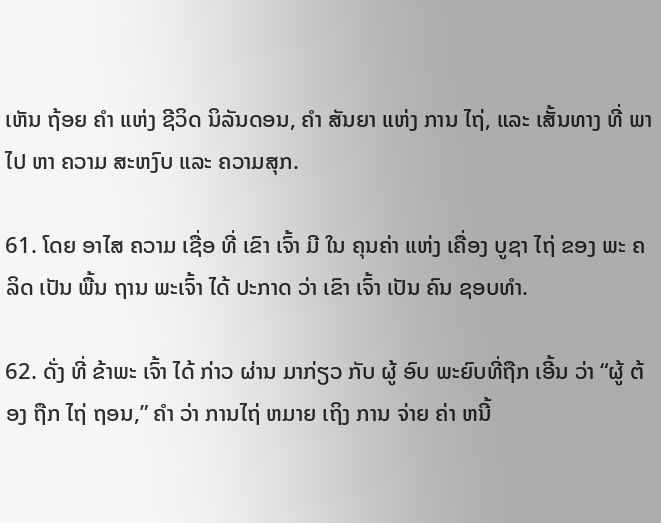ເຫັນ ຖ້ອຍ ຄໍາ ແຫ່ງ ຊີວິດ ນິລັນດອນ, ຄໍາ ສັນຍາ ແຫ່ງ ການ ໄຖ່, ແລະ ເສັ້ນທາງ ທີ່ ພາ ໄປ ຫາ ຄວາມ ສະຫງົບ ແລະ ຄວາມສຸກ.

61. ໂດຍ ອາໄສ ຄວາມ ເຊື່ອ ທີ່ ເຂົາ ເຈົ້າ ມີ ໃນ ຄຸນຄ່າ ແຫ່ງ ເຄື່ອງ ບູຊາ ໄຖ່ ຂອງ ພະ ຄລິດ ເປັນ ພື້ນ ຖານ ພະເຈົ້າ ໄດ້ ປະກາດ ວ່າ ເຂົາ ເຈົ້າ ເປັນ ຄົນ ຊອບທໍາ.

62. ດັ່ງ ທີ່ ຂ້າພະ ເຈົ້າ ໄດ້ ກ່າວ ຜ່ານ ມາກ່ຽວ ກັບ ຜູ້ ອົບ ພະຍົບທີ່ຖືກ ເອີ້ນ ວ່າ “ຜູ້ ຕ້ອງ ຖືກ ໄຖ່ ຖອນ,” ຄໍາ ວ່າ ການໄຖ່ ຫມາຍ ເຖິງ ການ ຈ່າຍ ຄ່າ ຫນີ້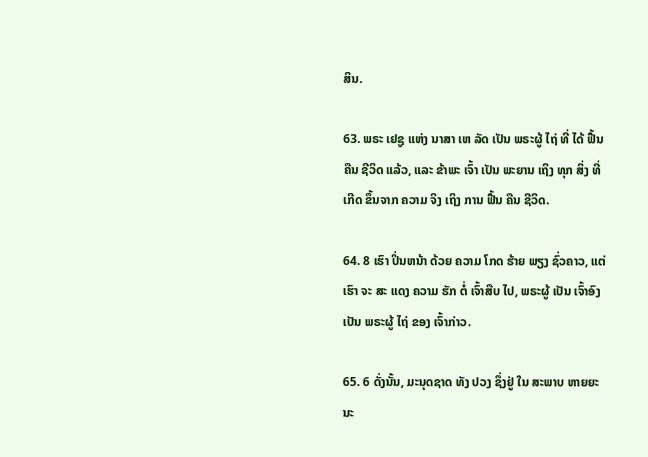ສິນ.

63. ພຣະ ເຢຊູ ແຫ່ງ ນາສາ ເຫ ລັດ ເປັນ ພຣະຜູ້ ໄຖ່ ທີ່ ໄດ້ ຟື້ນ ຄືນ ຊີວິດ ແລ້ວ, ແລະ ຂ້າພະ ເຈົ້າ ເປັນ ພະຍານ ເຖິງ ທຸກ ສິ່ງ ທີ່ ເກີດ ຂຶ້ນຈາກ ຄວາມ ຈິງ ເຖິງ ການ ຟື້ນ ຄືນ ຊີວິດ.

64. 8 ເຮົາ ປິ່ນຫນ້າ ດ້ວຍ ຄວາມ ໂກດ ຮ້າຍ ພຽງ ຊົ່ວຄາວ, ແຕ່ ເຮົາ ຈະ ສະ ແດງ ຄວາມ ຮັກ ຕໍ່ ເຈົ້າສືບ ໄປ, ພຣະຜູ້ ເປັນ ເຈົ້າອົງ ເປັນ ພຣະຜູ້ ໄຖ່ ຂອງ ເຈົ້າກ່າວ.

65. 6 ດັ່ງນັ້ນ, ມະນຸດຊາດ ທັງ ປວງ ຊຶ່ງຢູ່ ໃນ ສະພາບ ຫາຍຍະນະ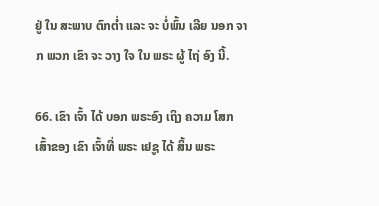ຢູ່ ໃນ ສະພາບ ຕົກຕ່ຳ ແລະ ຈະ ບໍ່ພົ້ນ ເລີຍ ນອກ ຈາກ ພວກ ເຂົາ ຈະ ວາງ ໃຈ ໃນ ພຣະ ຜູ້ ໄຖ່ ອົງ ນີ້.

66. ເຂົາ ເຈົ້າ ໄດ້ ບອກ ພຣະອົງ ເຖິງ ຄວາມ ໂສກ ເສົ້າຂອງ ເຂົາ ເຈົ້າທີ່ ພຣະ ເຢຊູ ໄດ້ ສິ້ນ ພຣະ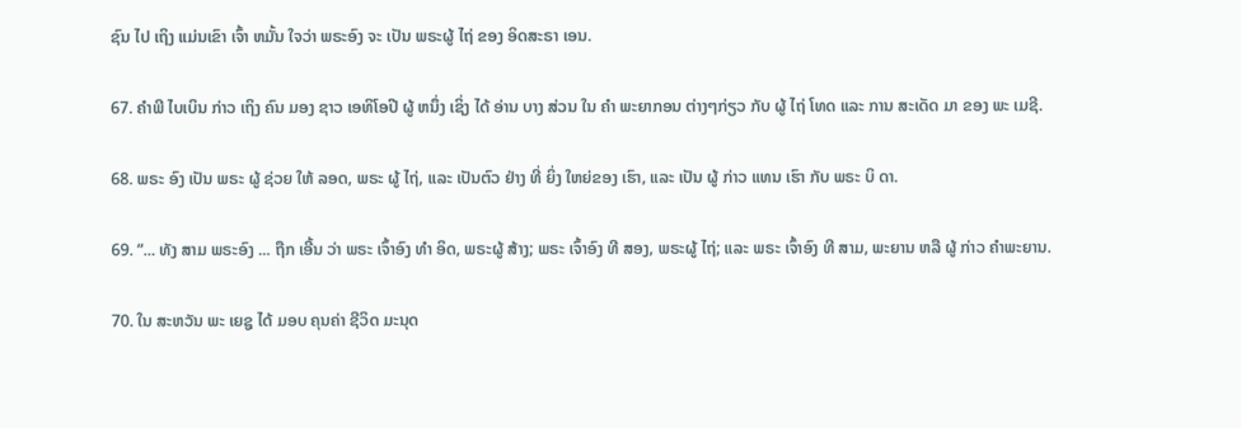ຊົນ ໄປ ເຖິງ ແມ່ນເຂົາ ເຈົ້າ ຫມັ້ນ ໃຈວ່າ ພຣະອົງ ຈະ ເປັນ ພຣະຜູ້ ໄຖ່ ຂອງ ອິດສະຣາ ເອນ.

67. ຄໍາພີ ໄບເບິນ ກ່າວ ເຖິງ ຄົນ ມອງ ຊາວ ເອທິໂອປີ ຜູ້ ຫນຶ່ງ ເຊິ່ງ ໄດ້ ອ່ານ ບາງ ສ່ວນ ໃນ ຄໍາ ພະຍາກອນ ຕ່າງໆກ່ຽວ ກັບ ຜູ້ ໄຖ່ ໂທດ ແລະ ການ ສະເດັດ ມາ ຂອງ ພະ ເມຊີ.

68. ພຣະ ອົງ ເປັນ ພຣະ ຜູ້ ຊ່ວຍ ໃຫ້ ລອດ, ພຣະ ຜູ້ ໄຖ່, ແລະ ເປັນຕົວ ຢ່າງ ທີ່ ຍິ່ງ ໃຫຍ່ຂອງ ເຮົາ, ແລະ ເປັນ ຜູ້ ກ່າວ ແທນ ເຮົາ ກັບ ພຣະ ບິ ດາ.

69. “... ທັງ ສາມ ພຣະອົງ ... ຖືກ ເອີ້ນ ວ່າ ພຣະ ເຈົ້າອົງ ທໍາ ອິດ, ພຣະຜູ້ ສ້າງ; ພຣະ ເຈົ້າອົງ ທີ ສອງ, ພຣະຜູ້ ໄຖ່; ແລະ ພຣະ ເຈົ້າອົງ ທີ ສາມ, ພະຍານ ຫລື ຜູ້ ກ່າວ ຄໍາພະຍານ.

70. ໃນ ສະຫວັນ ພະ ເຍຊູ ໄດ້ ມອບ ຄຸນຄ່າ ຊີວິດ ມະນຸດ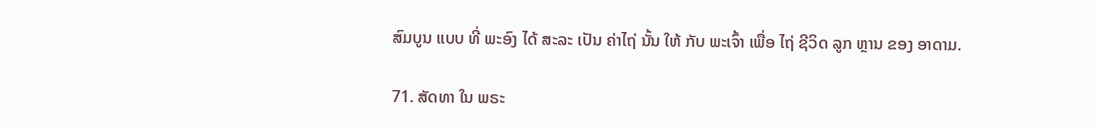ສົມບູນ ແບບ ທີ່ ພະອົງ ໄດ້ ສະລະ ເປັນ ຄ່າໄຖ່ ນັ້ນ ໃຫ້ ກັບ ພະເຈົ້າ ເພື່ອ ໄຖ່ ຊີວິດ ລູກ ຫຼານ ຂອງ ອາດາມ.

71. ສັດທາ ໃນ ພຣະ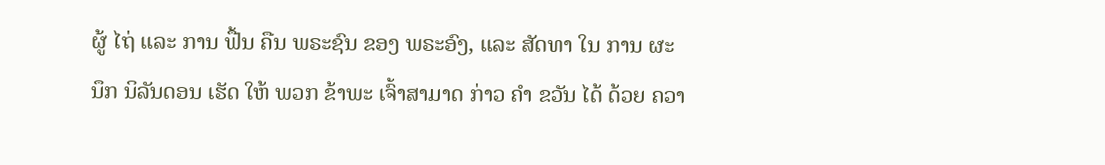ຜູ້ ໄຖ່ ແລະ ການ ຟື້ນ ຄືນ ພຣະຊົນ ຂອງ ພຣະອົງ, ແລະ ສັດທາ ໃນ ການ ຜະ ນຶກ ນິລັນດອນ ເຮັດ ໃຫ້ ພວກ ຂ້າພະ ເຈົ້າສາມາດ ກ່າວ ຄໍາ ຂວັນ ໄດ້ ດ້ວຍ ຄວາ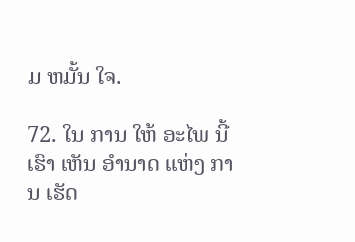ມ ຫມັ້ນ ໃຈ.

72. ໃນ ການ ໃຫ້ ອະໄພ ນີ້ ເຮົາ ເຫັນ ອໍານາດ ແຫ່ງ ການ ເຮັດ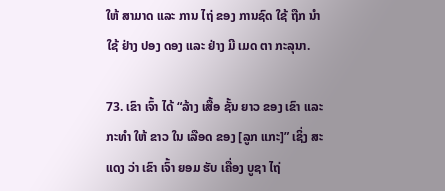ໃຫ້ ສາມາດ ແລະ ການ ໄຖ່ ຂອງ ການຊົດ ໃຊ້ ຖືກ ນໍາ ໃຊ້ ຢ່າງ ປອງ ດອງ ແລະ ຢ່າງ ມີ ເມດ ຕາ ກະລຸນາ.

73. ເຂົາ ເຈົ້າ ໄດ້ “ລ້າງ ເສື້ອ ຊັ້ນ ຍາວ ຂອງ ເຂົາ ແລະ ກະທໍາ ໃຫ້ ຂາວ ໃນ ເລືອດ ຂອງ [ລູກ ແກະ]” ເຊິ່ງ ສະແດງ ວ່າ ເຂົາ ເຈົ້າ ຍອມ ຮັບ ເຄື່ອງ ບູຊາ ໄຖ່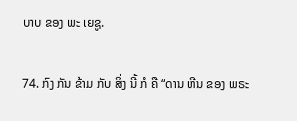ບາບ ຂອງ ພະ ເຍຊູ.

74. ກົງ ກັນ ຂ້າມ ກັບ ສິ່ງ ນີ້ ກໍ ຄື “ດານ ຫີນ ຂອງ ພຣະ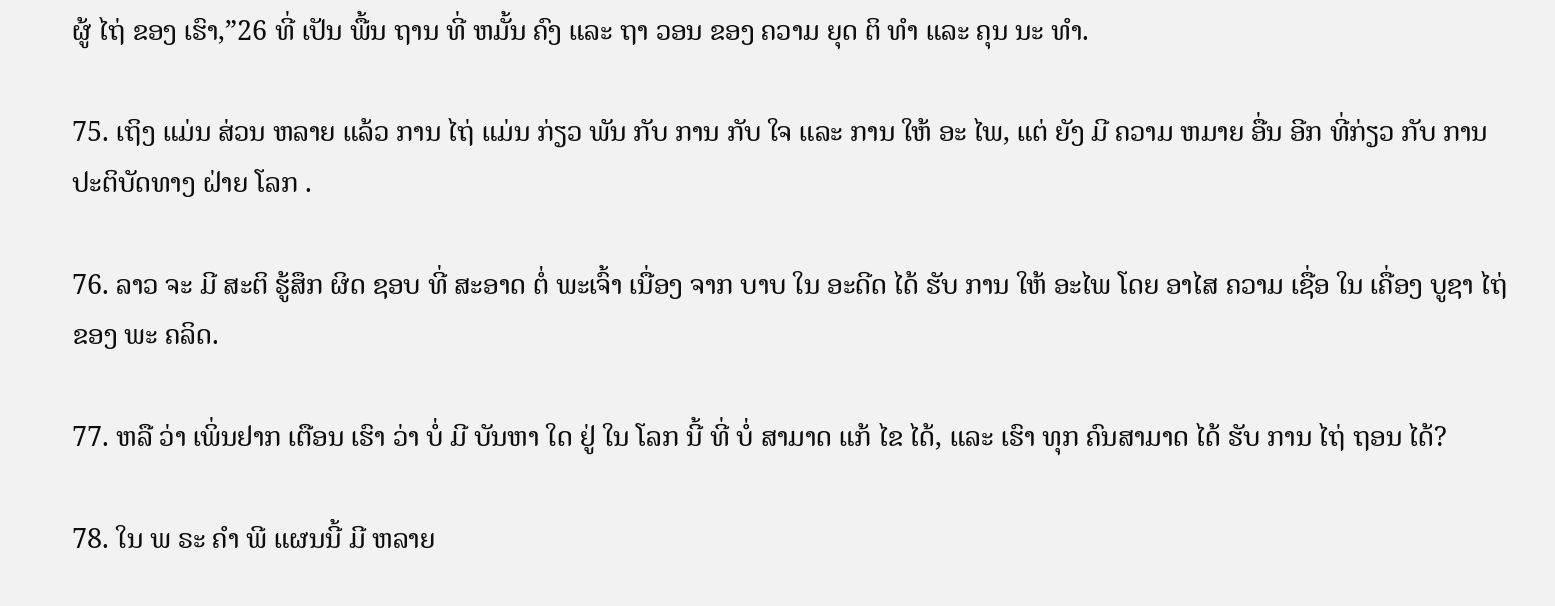ຜູ້ ໄຖ່ ຂອງ ເຮົາ,”26 ທີ່ ເປັນ ພື້ນ ຖານ ທີ່ ຫມັ້ນ ຄົງ ແລະ ຖາ ວອນ ຂອງ ຄວາມ ຍຸດ ຕິ ທໍາ ແລະ ຄຸນ ນະ ທໍາ.

75. ເຖິງ ແມ່ນ ສ່ວນ ຫລາຍ ແລ້ວ ການ ໄຖ່ ແມ່ນ ກ່ຽວ ພັນ ກັບ ການ ກັບ ໃຈ ແລະ ການ ໃຫ້ ອະ ໄພ, ແຕ່ ຍັງ ມີ ຄວາມ ຫມາຍ ອື່ນ ອີກ ທີ່ກ່ຽວ ກັບ ການ ປະຕິບັດທາງ ຝ່າຍ ໂລກ .

76. ລາວ ຈະ ມີ ສະຕິ ຮູ້ສຶກ ຜິດ ຊອບ ທີ່ ສະອາດ ຕໍ່ ພະເຈົ້າ ເນື່ອງ ຈາກ ບາບ ໃນ ອະດີດ ໄດ້ ຮັບ ການ ໃຫ້ ອະໄພ ໂດຍ ອາໄສ ຄວາມ ເຊື່ອ ໃນ ເຄື່ອງ ບູຊາ ໄຖ່ ຂອງ ພະ ຄລິດ.

77. ຫລື ວ່າ ເພິ່ນຢາກ ເຕືອນ ເຮົາ ວ່າ ບໍ່ ມີ ບັນຫາ ໃດ ຢູ່ ໃນ ໂລກ ນີ້ ທີ່ ບໍ່ ສາມາດ ແກ້ ໄຂ ໄດ້, ແລະ ເຮົາ ທຸກ ຄົນສາມາດ ໄດ້ ຮັບ ການ ໄຖ່ ຖອນ ໄດ້?

78. ໃນ ພ ຣະ ຄໍາ ພີ ແຜນນີ້ ມີ ຫລາຍ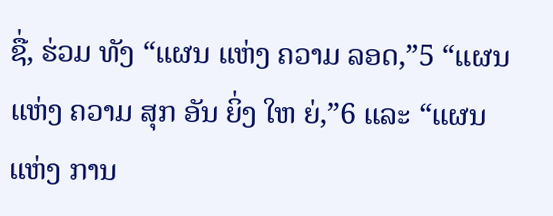ຊື່, ຮ່ວມ ທັງ “ແຜນ ແຫ່ງ ຄວາມ ລອດ,”5 “ແຜນ ແຫ່ງ ຄວາມ ສຸກ ອັນ ຍິ່ງ ໃຫ ຍ່,”6 ແລະ “ແຜນ ແຫ່ງ ການ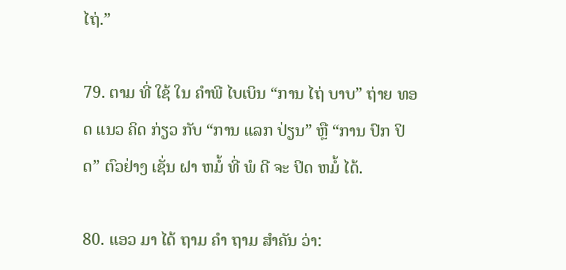ໄຖ່.”

79. ຕາມ ທີ່ ໃຊ້ ໃນ ຄໍາພີ ໄບເບິນ “ການ ໄຖ່ ບາບ” ຖ່າຍ ທອດ ແນວ ຄິດ ກ່ຽວ ກັບ “ການ ແລກ ປ່ຽນ” ຫຼື “ການ ປົກ ປິດ” ຕົວຢ່າງ ເຊັ່ນ ຝາ ຫມໍ້ ທີ່ ພໍ ດີ ຈະ ປິດ ຫມໍ້ ໄດ້.

80. ແອວ ມາ ໄດ້ ຖາມ ຄໍາ ຖາມ ສໍາຄັນ ວ່າ: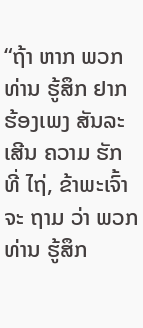“ຖ້າ ຫາກ ພວກ ທ່ານ ຮູ້ສຶກ ຢາກ ຮ້ອງເພງ ສັນລະເສີນ ຄວາມ ຮັກ ທີ່ ໄຖ່, ຂ້າພະເຈົ້າ ຈະ ຖາມ ວ່າ ພວກ ທ່ານ ຮູ້ສຶກ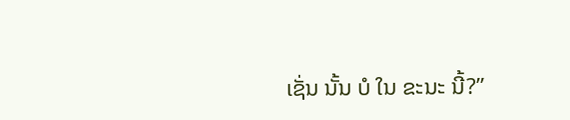ເຊັ່ນ ນັ້ນ ບໍ ໃນ ຂະນະ ນີ້?”